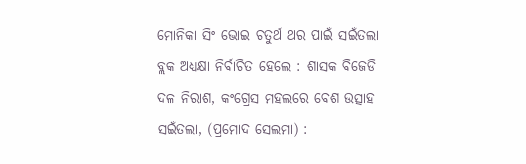ମୋନିକା ସିଂ ଭୋଇ ଚତୁର୍ଥ ଥର ପାଇଁ ସଇଁତଲା ବ୍ଲକ ଅଧ୍ୟକ୍ଷା ନିର୍ବାଚିତ ହେଲେ : ଶାସକ ବିଜେଡି ଦଳ ନିରାଶ, କଂଗ୍ରେସ ମହଲରେ ବେଶ ଉତ୍ସାହ
ସଇଁତଲା, (ପ୍ରମୋଦ ସେଲମା) :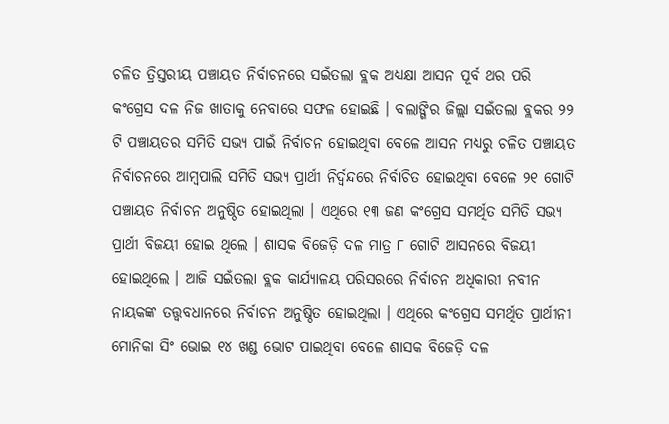ଚଳିତ ତ୍ରିସ୍ତରୀୟ ପଞ୍ଚାୟତ ନିର୍ବାଚନରେ ସଇଁତଲା ବ୍ଲକ ଅଧ୍ୟକ୍ଷା ଆସନ ପୂର୍ବ ଥର ପରି କଂଗ୍ରେସ ଦଳ ନିଜ ଖାତାକୁ ନେବାରେ ସଫଳ ହୋଇଛି । ବଲାଙ୍ଗିର ଜିଲ୍ଲା ସଇଁତଲା ବ୍ଲକର ୨୨ ଟି ପଞ୍ଚାୟତର ସମିତି ସଭ୍ୟ ପାଇଁ ନିର୍ବାଚନ ହୋଇଥିବା ବେଳେ ଆସନ ମଧ୍ୟରୁ ଚଳିତ ପଞ୍ଚାୟତ ନିର୍ବାଚନରେ ଆମ୍ବପାଲି ସମିତି ସଭ୍ୟ ପ୍ରାର୍ଥୀ ନିର୍ଦ୍ଵନ୍ଦରେ ନିର୍ବାଚିତ ହୋଇଥିବା ବେଳେ ୨୧ ଗୋଟି ପଞ୍ଚାୟତ ନିର୍ବାଚନ ଅନୁଷ୍ଠିତ ହୋଇଥିଲା । ଏଥିରେ ୧୩ ଜଣ କଂଗ୍ରେସ ସମର୍ଥିତ ସମିତି ସଭ୍ୟ ପ୍ରାର୍ଥୀ ବିଜୟୀ ହୋଇ ଥିଲେ । ଶାସକ ବିଜେଡ଼ି ଦଳ ମାତ୍ର ୮ ଗୋଟି ଆସନରେ ବିଜୟୀ ହୋଇଥିଲେ । ଆଜି ସଇଁତଲା ବ୍ଲକ କାର୍ଯ୍ୟାଳୟ ପରିସରରେ ନିର୍ବାଚନ ଅଧିକାରୀ ନବୀନ ନାୟକଙ୍କ ତତ୍ତ୍ୱବଧାନରେ ନିର୍ବାଚନ ଅନୁଷ୍ଠିତ ହୋଇଥିଲା । ଏଥିରେ କଂଗ୍ରେସ ସମର୍ଥିତ ପ୍ରାର୍ଥୀନୀ ମୋନିକା ସିଂ ଭୋଇ ୧୪ ଖଣ୍ଡ ଭୋଟ ପାଇଥିବା ବେଳେ ଶାସକ ବିଜେଡ଼ି ଦଳ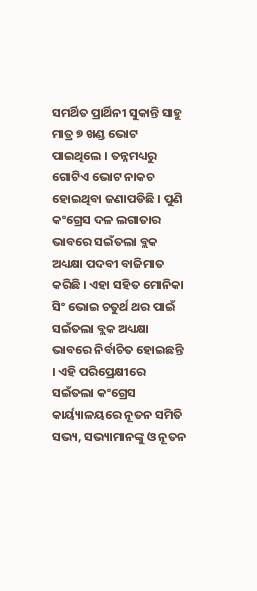ସମର୍ଥିତ ପ୍ରାର୍ଥିନୀ ସୁକାନ୍ତି ସାହୁ ମାତ୍ର ୭ ଖଣ୍ଡ ଭୋଟ ପାଇଥିଲେ । ତନ୍ନମଧ୍ୟରୁ ଗୋଟିଏ ଭୋଟ ନାକଚ ହୋଇଥିବା ଜଣାପଡିଛି । ପୁଣି କଂଗ୍ରେସ ଦଳ ଲଗାତାର ଭାବରେ ସଇଁତଲା ବ୍ଲକ ଅଧ୍ୟକ୍ଷା ପଦବୀ ବାଜିମାତ କରିଛି । ଏହା ସହିତ ମୋନିକା ସିଂ ଭୋଇ ଚତୁର୍ଥ ଥର ପାଇଁ ସଇଁତଲା ବ୍ଲକ ଅଧ୍ୟକ୍ଷା ଭାବରେ ନିର୍ବାଚିତ ହୋଇଛନ୍ତି । ଏହି ପରିପ୍ରେକ୍ଷୀରେ ସଇଁତଲା କଂଗ୍ରେସ କାର୍ୟ୍ୟାଳୟରେ ନୂତନ ସମିତି ସଭ୍ୟ, ସଭ୍ୟାମାନଙ୍କୁ ଓ ନୂତନ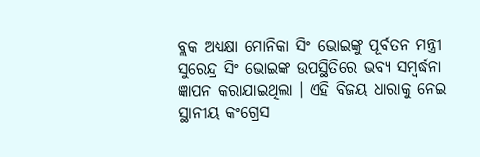ବ୍ଲକ ଅଧ୍ୟକ୍ଷା ମୋନିକା ସିଂ ଭୋଇଙ୍କୁ ପୂର୍ବତନ ମନ୍ତ୍ରୀ ସୁରେନ୍ଦ୍ର ସିଂ ଭୋଇଙ୍କ ଉପସ୍ଥିତିରେ ଭବ୍ୟ ସମ୍ବର୍ଦ୍ଧନା ଜ୍ଞାପନ କରାଯାଇଥିଲା । ଏହି ବିଜୟ ଧାରାକୁ ନେଇ ସ୍ଥାନୀୟ କଂଗ୍ରେସ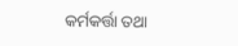କର୍ମକର୍ତ୍ତା ତଥା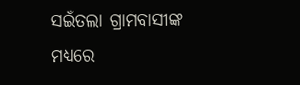ସଇଁତଲା ଗ୍ରାମବାସୀଙ୍କ ମଧ୍ୟରେ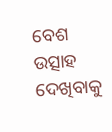ବେଶ ଉତ୍ସାହ ଦେଖିବାକୁ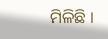ମିଳିଛି ।